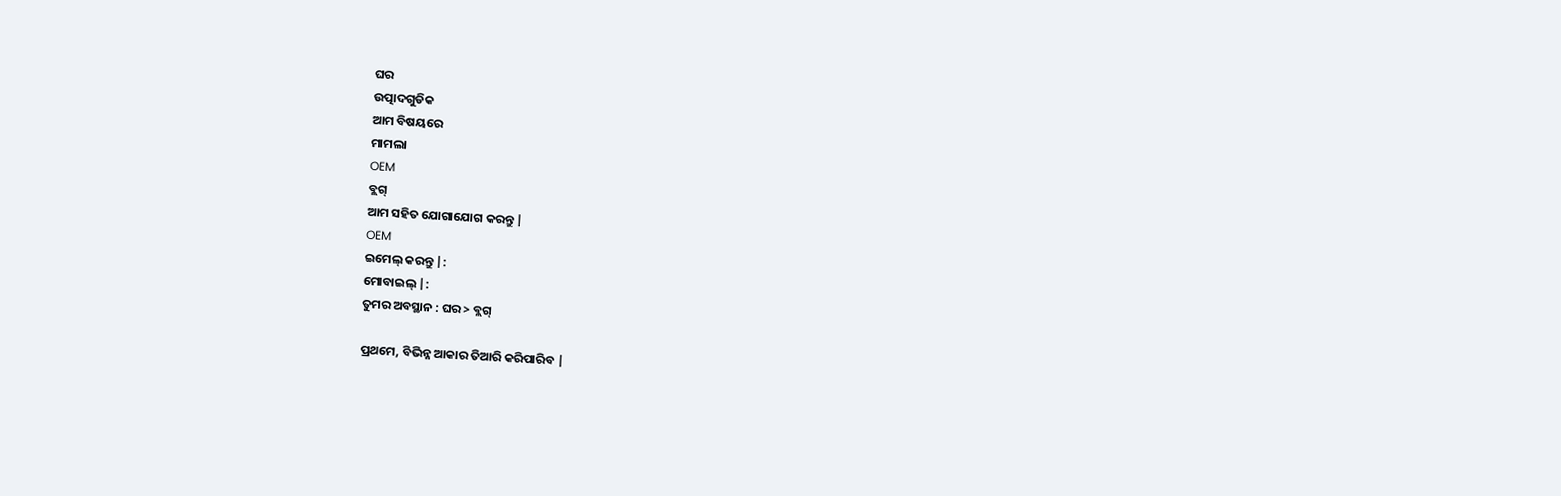ଘର
ଉତ୍ପାଦଗୁଡିକ
ଆମ ବିଷୟରେ
ମାମଲା
OEM
ବ୍ଲଗ୍
ଆମ ସହିତ ଯୋଗାଯୋଗ କରନ୍ତୁ |
OEM
ଇମେଲ୍ କରନ୍ତୁ |:
ମୋବାଇଲ୍ |:
ତୁମର ଅବସ୍ଥାନ : ଘର > ବ୍ଲଗ୍

ପ୍ରଥମେ, ବିଭିନ୍ନ ଆକାର ତିଆରି କରିପାରିବ |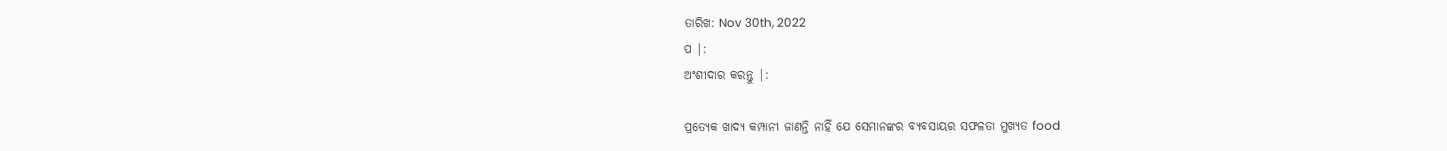ତାରିଖ: Nov 30th, 2022
ପ |:
ଅଂଶୀଦାର କରନ୍ତୁ |:

ପ୍ରତ୍ୟେକ ଖାଦ୍ୟ କମ୍ପାନୀ ଜାଣନ୍ତି ନାହିଁ ଯେ ସେମାନଙ୍କର ବ୍ୟବସାୟର ସଫଳତା ମୁଖ୍ୟତ food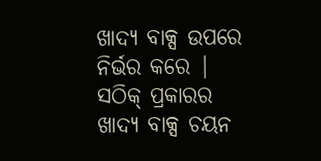ଖାଦ୍ୟ ବାକ୍ସ ଉପରେ ନିର୍ଭର କରେ | ସଠିକ୍ ପ୍ରକାରର ଖାଦ୍ୟ ବାକ୍ସ ଚୟନ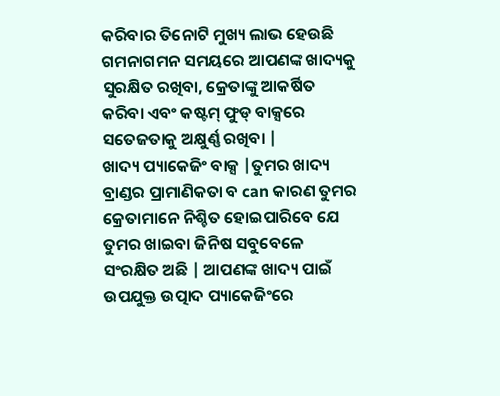କରିବାର ତିନୋଟି ମୁଖ୍ୟ ଲାଭ ହେଉଛି ଗମନାଗମନ ସମୟରେ ଆପଣଙ୍କ ଖାଦ୍ୟକୁ ସୁରକ୍ଷିତ ରଖିବା, କ୍ରେତାଙ୍କୁ ଆକର୍ଷିତ କରିବା ଏବଂ କଷ୍ଟମ୍ ଫୁଡ୍ ବାକ୍ସରେ ସତେଜତାକୁ ଅକ୍ଷୁର୍ଣ୍ଣ ରଖିବା |
ଖାଦ୍ୟ ପ୍ୟାକେଜିଂ ବାକ୍ସ |ତୁମର ଖାଦ୍ୟ ବ୍ରାଣ୍ଡର ପ୍ରାମାଣିକତା ବ can କାରଣ ତୁମର କ୍ରେତାମାନେ ନିଶ୍ଚିତ ହୋଇପାରିବେ ଯେ ତୁମର ଖାଇବା ଜିନିଷ ସବୁବେଳେ ସଂରକ୍ଷିତ ଅଛି | ଆପଣଙ୍କ ଖାଦ୍ୟ ପାଇଁ ଉପଯୁକ୍ତ ଉତ୍ପାଦ ପ୍ୟାକେଜିଂରେ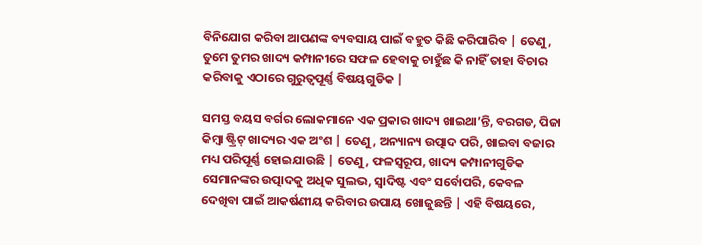ବିନିଯୋଗ କରିବା ଆପଣଙ୍କ ବ୍ୟବସାୟ ପାଇଁ ବହୁତ କିଛି କରିପାରିବ | ତେଣୁ, ତୁମେ ତୁମର ଖାଦ୍ୟ କମ୍ପାନୀରେ ସଫଳ ହେବାକୁ ଚାହୁଁଛ କି ନାହିଁ ତାହା ବିଚାର କରିବାକୁ ଏଠାରେ ଗୁରୁତ୍ୱପୂର୍ଣ୍ଣ ବିଷୟଗୁଡିକ |

ସମସ୍ତ ବୟସ ବର୍ଗର ଲୋକମାନେ ଏକ ପ୍ରକାର ଖାଦ୍ୟ ଖାଇଥା’ନ୍ତି, ବରଗଡ, ପିଜା କିମ୍ବା ଷ୍ଟ୍ରିଟ୍ ଖାଦ୍ୟର ଏକ ଅଂଶ | ତେଣୁ, ଅନ୍ୟାନ୍ୟ ଉତ୍ପାଦ ପରି, ଖାଇବା ବଜାର ମଧ୍ୟ ପରିପୂର୍ଣ୍ଣ ହୋଇଯାଉଛି | ତେଣୁ, ଫଳସ୍ୱରୂପ, ଖାଦ୍ୟ କମ୍ପାନୀଗୁଡିକ ସେମାନଙ୍କର ଉତ୍ପାଦକୁ ଅଧିକ ସୁଲଭ, ସ୍ୱାଦିଷ୍ଟ ଏବଂ ସର୍ବୋପରି, କେବଳ ଦେଖିବା ପାଇଁ ଆକର୍ଷଣୀୟ କରିବାର ଉପାୟ ଖୋଜୁଛନ୍ତି | ଏହି ବିଷୟରେ,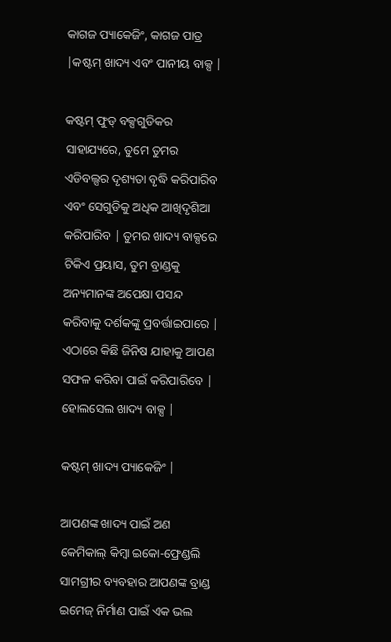କାଗଜ ପ୍ୟାକେଜିଂ, କାଗଜ ପାତ୍ର |କଷ୍ଟମ୍ ଖାଦ୍ୟ ଏବଂ ପାନୀୟ ବାକ୍ସ |

କଷ୍ଟମ୍ ଫୁଡ୍ ବକ୍ସଗୁଡିକର ସାହାଯ୍ୟରେ, ତୁମେ ତୁମର ଏଡିବଲ୍ସର ଦୃଶ୍ୟତା ବୃଦ୍ଧି କରିପାରିବ ଏବଂ ସେଗୁଡିକୁ ଅଧିକ ଆଖିଦୃଶିଆ କରିପାରିବ | ତୁମର ଖାଦ୍ୟ ବାକ୍ସରେ ଟିକିଏ ପ୍ରୟାସ, ତୁମ ବ୍ରାଣ୍ଡକୁ ଅନ୍ୟମାନଙ୍କ ଅପେକ୍ଷା ପସନ୍ଦ କରିବାକୁ ଦର୍ଶକଙ୍କୁ ପ୍ରବର୍ତ୍ତାଇପାରେ | ଏଠାରେ କିଛି ଜିନିଷ ଯାହାକୁ ଆପଣ ସଫଳ କରିବା ପାଇଁ କରିପାରିବେ | ହୋଲସେଲ ଖାଦ୍ୟ ବାକ୍ସ |

କଷ୍ଟମ୍ ଖାଦ୍ୟ ପ୍ୟାକେଜିଂ |

ଆପଣଙ୍କ ଖାଦ୍ୟ ପାଇଁ ଅଣ କେମିକାଲ୍ କିମ୍ବା ଇକୋ-ଫ୍ରେଣ୍ଡଲି ସାମଗ୍ରୀର ବ୍ୟବହାର ଆପଣଙ୍କ ବ୍ରାଣ୍ଡ ଇମେଜ୍ ନିର୍ମାଣ ପାଇଁ ଏକ ଭଲ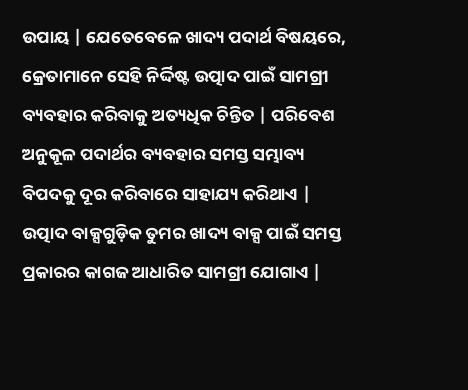ଉପାୟ | ଯେତେବେଳେ ଖାଦ୍ୟ ପଦାର୍ଥ ବିଷୟରେ, କ୍ରେତାମାନେ ସେହି ନିର୍ଦ୍ଦିଷ୍ଟ ଉତ୍ପାଦ ପାଇଁ ସାମଗ୍ରୀ ବ୍ୟବହାର କରିବାକୁ ଅତ୍ୟଧିକ ଚିନ୍ତିତ | ପରିବେଶ ଅନୁକୂଳ ପଦାର୍ଥର ବ୍ୟବହାର ସମସ୍ତ ସମ୍ଭାବ୍ୟ ବିପଦକୁ ଦୂର କରିବାରେ ସାହାଯ୍ୟ କରିଥାଏ | ଉତ୍ପାଦ ବାକ୍ସଗୁଡ଼ିକ ତୁମର ଖାଦ୍ୟ ବାକ୍ସ ପାଇଁ ସମସ୍ତ ପ୍ରକାରର କାଗଜ ଆଧାରିତ ସାମଗ୍ରୀ ଯୋଗାଏ |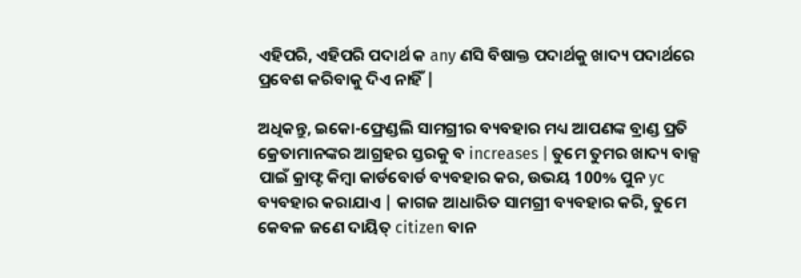ଏହିପରି, ଏହିପରି ପଦାର୍ଥ କ any ଣସି ବିଷାକ୍ତ ପଦାର୍ଥକୁ ଖାଦ୍ୟ ପଦାର୍ଥରେ ପ୍ରବେଶ କରିବାକୁ ଦିଏ ନାହିଁ |

ଅଧିକନ୍ତୁ, ଇକୋ-ଫ୍ରେଣ୍ଡଲି ସାମଗ୍ରୀର ବ୍ୟବହାର ମଧ୍ୟ ଆପଣଙ୍କ ବ୍ରାଣ୍ଡ ପ୍ରତି କ୍ରେତାମାନଙ୍କର ଆଗ୍ରହର ସ୍ତରକୁ ବ increases | ତୁମେ ତୁମର ଖାଦ୍ୟ ବାକ୍ସ ପାଇଁ କ୍ରାଫ୍ଟ କିମ୍ବା କାର୍ଡବୋର୍ଡ ବ୍ୟବହାର କର, ଉଭୟ 100% ପୁନ yc ବ୍ୟବହାର କରାଯାଏ | କାଗଜ ଆଧାରିତ ସାମଗ୍ରୀ ବ୍ୟବହାର କରି, ତୁମେ କେବଳ ଜଣେ ଦାୟିତ୍ citizen ବାନ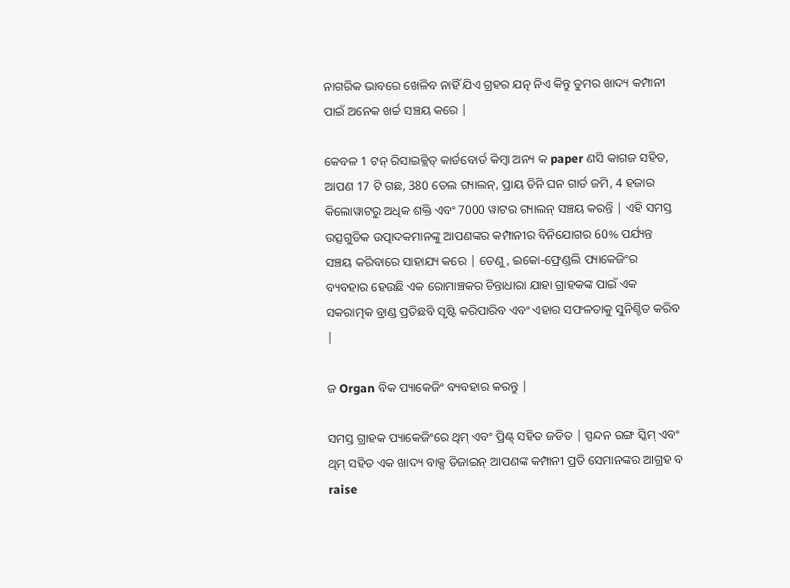ନାଗରିକ ଭାବରେ ଖେଳିବ ନାହିଁ ଯିଏ ଗ୍ରହର ଯତ୍ନ ନିଏ କିନ୍ତୁ ତୁମର ଖାଦ୍ୟ କମ୍ପାନୀ ପାଇଁ ଅନେକ ଖର୍ଚ୍ଚ ସଞ୍ଚୟ କରେ |

କେବଳ 1 ଟନ୍ ରିସାଇକ୍ଲିଡ୍ କାର୍ଡବୋର୍ଡ କିମ୍ବା ଅନ୍ୟ କ paper ଣସି କାଗଜ ସହିତ, ଆପଣ 17 ଟି ଗଛ, 380 ତେଲ ଗ୍ୟାଲନ୍, ପ୍ରାୟ ତିନି ଘନ ଗାର୍ଡ ଜମି, 4 ହଜାର କିଲୋୱାଟରୁ ଅଧିକ ଶକ୍ତି ଏବଂ 7000 ୱାଟର ଗ୍ୟାଲନ୍ ସଞ୍ଚୟ କରନ୍ତି | ଏହି ସମସ୍ତ ଉତ୍ସଗୁଡିକ ଉତ୍ପାଦକମାନଙ୍କୁ ଆପଣଙ୍କର କମ୍ପାନୀର ବିନିଯୋଗର 60% ପର୍ଯ୍ୟନ୍ତ ସଞ୍ଚୟ କରିବାରେ ସାହାଯ୍ୟ କରେ | ତେଣୁ, ଇକୋ-ଫ୍ରେଣ୍ଡଲି ପ୍ୟାକେଜିଂର ବ୍ୟବହାର ହେଉଛି ଏକ ରୋମାଞ୍ଚକର ଚିନ୍ତାଧାରା ଯାହା ଗ୍ରାହକଙ୍କ ପାଇଁ ଏକ ସକରାତ୍ମକ ବ୍ରାଣ୍ଡ ପ୍ରତିଛବି ସୃଷ୍ଟି କରିପାରିବ ଏବଂ ଏହାର ସଫଳତାକୁ ସୁନିଶ୍ଚିତ କରିବ |

ଜ Organ ବିକ ପ୍ୟାକେଜିଂ ବ୍ୟବହାର କରନ୍ତୁ |

ସମସ୍ତ ଗ୍ରାହକ ପ୍ୟାକେଜିଂରେ ଥିମ୍ ଏବଂ ପ୍ରିଣ୍ଟ୍ ସହିତ ଜଡିତ | ସ୍ପନ୍ଦନ ରଙ୍ଗ ସ୍କିମ୍ ଏବଂ ଥିମ୍ ସହିତ ଏକ ଖାଦ୍ୟ ବାକ୍ସ ଡିଜାଇନ୍ ଆପଣଙ୍କ କମ୍ପାନୀ ପ୍ରତି ସେମାନଙ୍କର ଆଗ୍ରହ ବ raise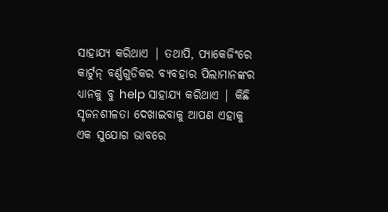ସାହାଯ୍ୟ କରିଥାଏ | ତଥାପି, ପ୍ୟାକେଜିଂରେ କାର୍ଟୁନ୍ ବର୍ଣ୍ଣଗୁଡିକର ବ୍ୟବହାର ପିଲାମାନଙ୍କର ଧ୍ୟାନକୁ ବୁ help ସାହାଯ୍ୟ କରିଥାଏ | କିଛି ସୃଜନଶୀଳତା ଦେଖାଇବାକୁ ଆପଣ ଏହାକୁ ଏକ ସୁଯୋଗ ଭାବରେ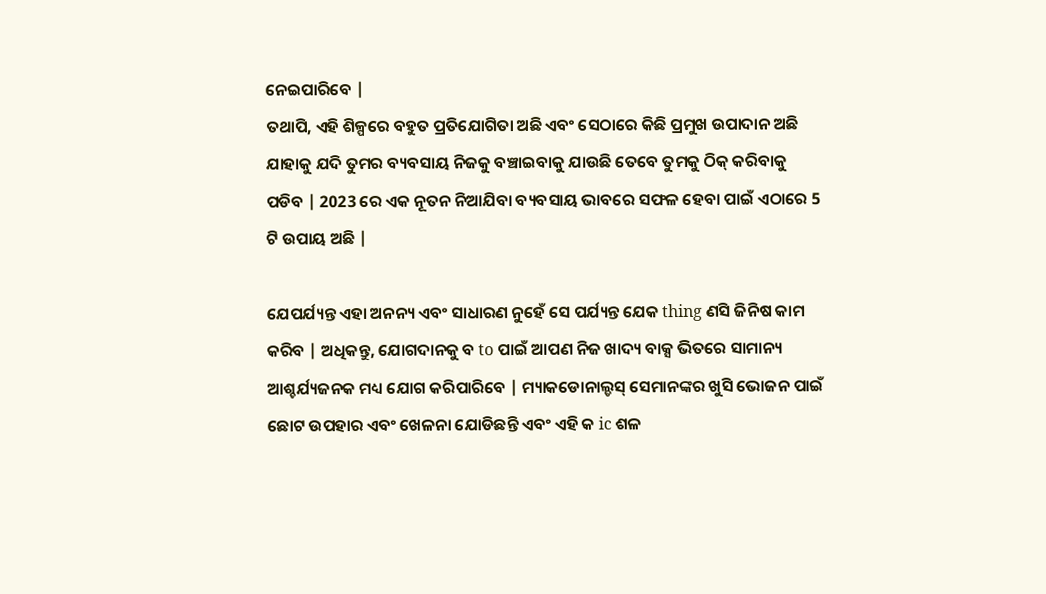ନେଇପାରିବେ |
ତଥାପି, ଏହି ଶିଳ୍ପରେ ବହୁତ ପ୍ରତିଯୋଗିତା ଅଛି ଏବଂ ସେଠାରେ କିଛି ପ୍ରମୁଖ ଉପାଦାନ ଅଛି ଯାହାକୁ ଯଦି ତୁମର ବ୍ୟବସାୟ ନିଜକୁ ବଞ୍ଚାଇବାକୁ ଯାଉଛି ତେବେ ତୁମକୁ ଠିକ୍ କରିବାକୁ ପଡିବ | 2023 ରେ ଏକ ନୂତନ ନିଆଯିବା ବ୍ୟବସାୟ ଭାବରେ ସଫଳ ହେବା ପାଇଁ ଏଠାରେ 5 ଟି ଉପାୟ ଅଛି |

ଯେପର୍ଯ୍ୟନ୍ତ ଏହା ଅନନ୍ୟ ଏବଂ ସାଧାରଣ ନୁହେଁ ସେ ପର୍ଯ୍ୟନ୍ତ ଯେକ thing ଣସି ଜିନିଷ କାମ କରିବ | ଅଧିକନ୍ତୁ, ଯୋଗଦାନକୁ ବ to ପାଇଁ ଆପଣ ନିଜ ଖାଦ୍ୟ ବାକ୍ସ ଭିତରେ ସାମାନ୍ୟ ଆଶ୍ଚର୍ଯ୍ୟଜନକ ମଧ୍ୟ ଯୋଗ କରିପାରିବେ | ମ୍ୟାକଡୋନାଲ୍ଡସ୍ ସେମାନଙ୍କର ଖୁସି ଭୋଜନ ପାଇଁ ଛୋଟ ଉପହାର ଏବଂ ଖେଳନା ଯୋଡିଛନ୍ତି ଏବଂ ଏହି କ ic ଶଳ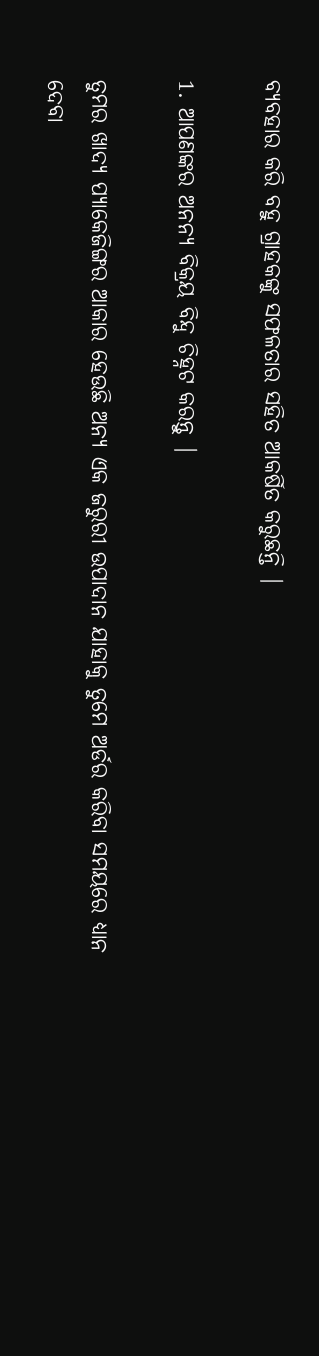ବ୍ୟବହାର କରି ବହୁ ଗ୍ରାହକଙ୍କୁ ସଫଳତାର ସହିତ ଆକର୍ଷିତ କରୁଛନ୍ତି |

1. ଆପଣଙ୍କର ଅନନ୍ୟ ବିକ୍ରୟ ବିନ୍ଦୁ ଚିହ୍ନଟ କରନ୍ତୁ |

ତୁମର ଖାଦ୍ୟ ପ୍ୟାକେଜିଙ୍ଗର ଆକାର ହେଉଛି ଅନ୍ୟ ଏକ ଜରୁରୀ ଉପାଦାନ ଯାହାକୁ ତୁମେ ଅର୍ଡର କରିବା ସମୟରେ ଧ୍ୟାନ ଦେବା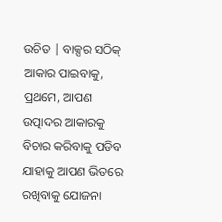ଉଚିତ | ବାକ୍ସର ସଠିକ୍ ଆକାର ପାଇବାକୁ, ପ୍ରଥମେ, ଆପଣ ଉତ୍ପାଦର ଆକାରକୁ ବିଚାର କରିବାକୁ ପଡିବ ଯାହାକୁ ଆପଣ ଭିତରେ ରଖିବାକୁ ଯୋଜନା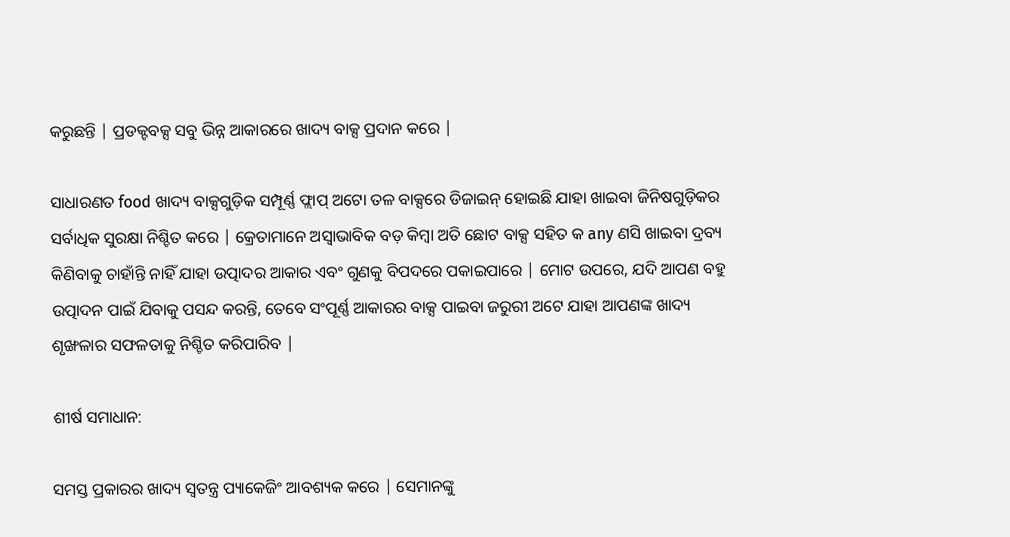କରୁଛନ୍ତି | ପ୍ରଡକ୍ଟବକ୍ସ ସବୁ ଭିନ୍ନ ଆକାରରେ ଖାଦ୍ୟ ବାକ୍ସ ପ୍ରଦାନ କରେ |

ସାଧାରଣତ food ଖାଦ୍ୟ ବାକ୍ସଗୁଡ଼ିକ ସମ୍ପୂର୍ଣ୍ଣ ଫ୍ଲାପ୍ ଅଟୋ ତଳ ବାକ୍ସରେ ଡିଜାଇନ୍ ହୋଇଛି ଯାହା ଖାଇବା ଜିନିଷଗୁଡ଼ିକର ସର୍ବାଧିକ ସୁରକ୍ଷା ନିଶ୍ଚିତ କରେ | କ୍ରେତାମାନେ ଅସ୍ୱାଭାବିକ ବଡ଼ କିମ୍ବା ଅତି ଛୋଟ ବାକ୍ସ ସହିତ କ any ଣସି ଖାଇବା ଦ୍ରବ୍ୟ କିଣିବାକୁ ଚାହାଁନ୍ତି ନାହିଁ ଯାହା ଉତ୍ପାଦର ଆକାର ଏବଂ ଗୁଣକୁ ବିପଦରେ ପକାଇପାରେ | ମୋଟ ଉପରେ, ଯଦି ଆପଣ ବହୁ ଉତ୍ପାଦନ ପାଇଁ ଯିବାକୁ ପସନ୍ଦ କରନ୍ତି, ତେବେ ସଂପୂର୍ଣ୍ଣ ଆକାରର ବାକ୍ସ ପାଇବା ଜରୁରୀ ଅଟେ ଯାହା ଆପଣଙ୍କ ଖାଦ୍ୟ ଶୃଙ୍ଖଳାର ସଫଳତାକୁ ନିଶ୍ଚିତ କରିପାରିବ |

ଶୀର୍ଷ ସମାଧାନ:

ସମସ୍ତ ପ୍ରକାରର ଖାଦ୍ୟ ସ୍ୱତନ୍ତ୍ର ପ୍ୟାକେଜିଂ ଆବଶ୍ୟକ କରେ | ସେମାନଙ୍କୁ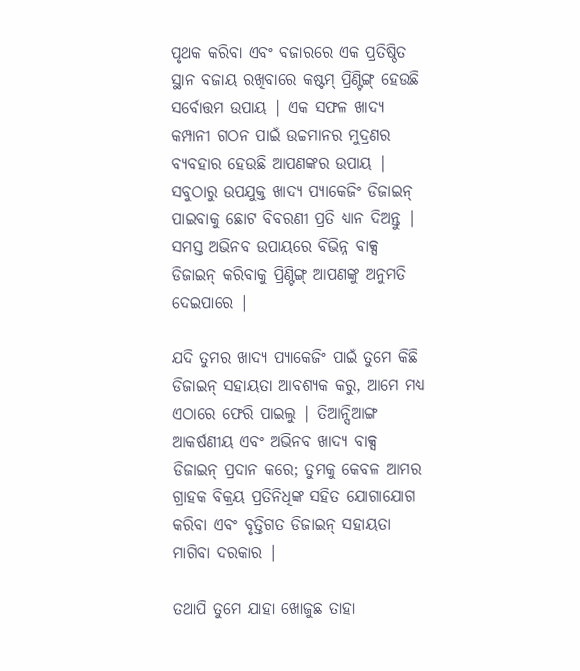ପୃଥକ କରିବା ଏବଂ ବଜାରରେ ଏକ ପ୍ରତିଷ୍ଠିତ ସ୍ଥାନ ବଜାୟ ରଖିବାରେ କଷ୍ଟମ୍ ପ୍ରିଣ୍ଟିଙ୍ଗ୍ ହେଉଛି ସର୍ବୋତ୍ତମ ଉପାୟ | ଏକ ସଫଳ ଖାଦ୍ୟ କମ୍ପାନୀ ଗଠନ ପାଇଁ ଉଚ୍ଚମାନର ମୁଦ୍ରଣର ବ୍ୟବହାର ହେଉଛି ଆପଣଙ୍କର ଉପାୟ | ସବୁଠାରୁ ଉପଯୁକ୍ତ ଖାଦ୍ୟ ପ୍ୟାକେଜିଂ ଡିଜାଇନ୍ ପାଇବାକୁ ଛୋଟ ବିବରଣୀ ପ୍ରତି ଧ୍ୟାନ ଦିଅନ୍ତୁ | ସମସ୍ତ ଅଭିନବ ଉପାୟରେ ବିଭିନ୍ନ ବାକ୍ସ ଡିଜାଇନ୍ କରିବାକୁ ପ୍ରିଣ୍ଟିଙ୍ଗ୍ ଆପଣଙ୍କୁ ଅନୁମତି ଦେଇପାରେ |

ଯଦି ତୁମର ଖାଦ୍ୟ ପ୍ୟାକେଜିଂ ପାଇଁ ତୁମେ କିଛି ଡିଜାଇନ୍ ସହାୟତା ଆବଶ୍ୟକ କରୁ, ଆମେ ମଧ୍ୟ ଏଠାରେ ଫେରି ପାଇଲୁ | ତିଆନ୍ସିଆଙ୍ଗ ଆକର୍ଷଣୀୟ ଏବଂ ଅଭିନବ ଖାଦ୍ୟ ବାକ୍ସ ଡିଜାଇନ୍ ପ୍ରଦାନ କରେ; ତୁମକୁ କେବଳ ଆମର ଗ୍ରାହକ ବିକ୍ରୟ ପ୍ରତିନିଧିଙ୍କ ସହିତ ଯୋଗାଯୋଗ କରିବା ଏବଂ ବୃତ୍ତିଗତ ଡିଜାଇନ୍ ସହାୟତା ମାଗିବା ଦରକାର |

ତଥାପି ତୁମେ ଯାହା ଖୋଜୁଛ ତାହା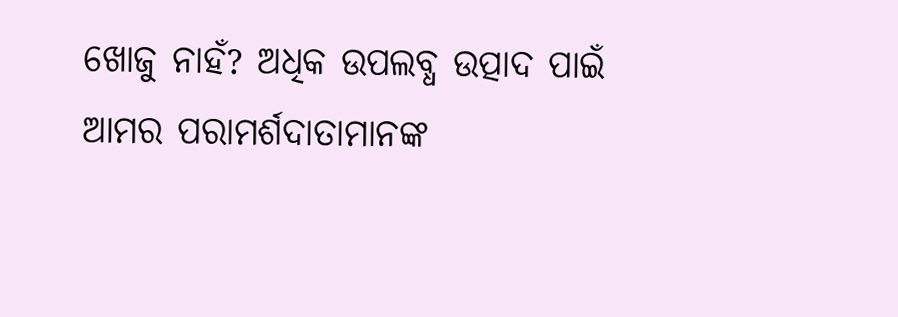ଖୋଜୁ ନାହଁ? ଅଧିକ ଉପଲବ୍ଧ ଉତ୍ପାଦ ପାଇଁ ଆମର ପରାମର୍ଶଦାତାମାନଙ୍କ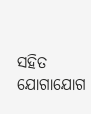ସହିତ ଯୋଗାଯୋଗ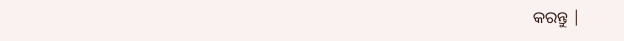କରନ୍ତୁ |